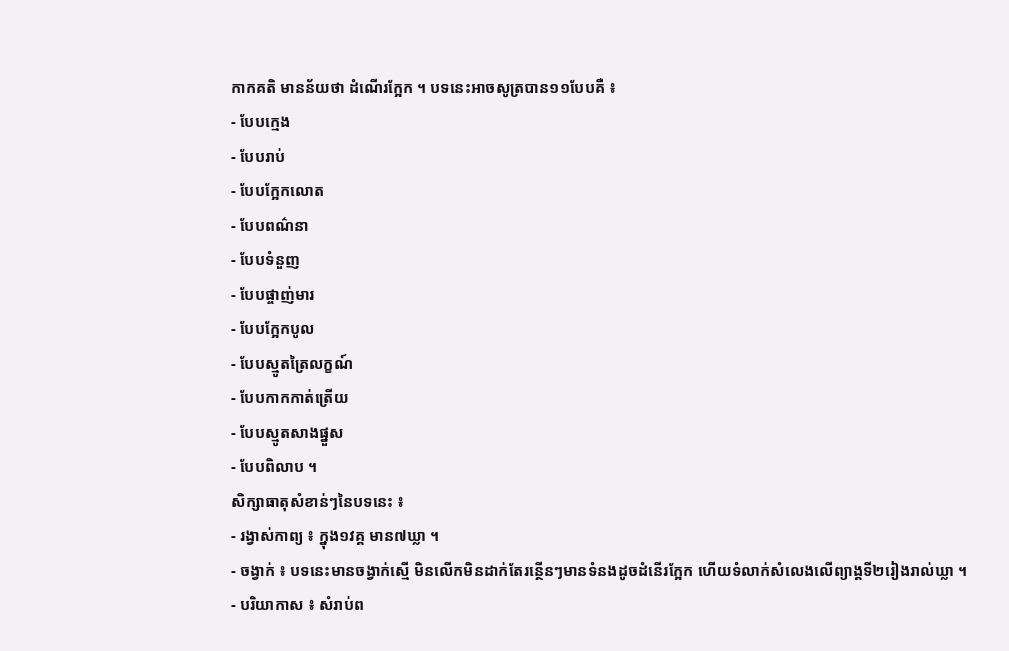កាកគតិ មានន័យថា ដំណើរក្អែក ។ បទនេះអាចសូត្របាន១១បែបគឺ ៖
- បែបក្មេង
- បែបរាប់
- បែបក្អែកលោត
- បែបពណ៌នា
- បែបទំនួញ
- បែបផ្ចាញ់មារ
- បែបក្អែកបូល
- បែបស្មូតត្រៃលក្ខណ៍
- បែបកាកកាត់ត្រើយ
- បែបស្មូតសាងផ្នួស
- បែបពិលាប ។
សិក្សាធាតុសំខាន់ៗនៃបទនេះ ៖
- រង្វាស់កាព្យ ៖ ក្នុង១វគ្គ មាន៧ឃ្លា ។
- ចង្វាក់ ៖ បទនេះមានចង្វាក់ស្មើ មិនលើកមិនដាក់តែរន្ថើនៗមានទំនងដូចដំនើរក្អែក ហើយទំលាក់សំលេងលើព្យាង្គទី២រៀងរាល់ឃ្លា ។
- បរិយាកាស ៖ សំរាប់ព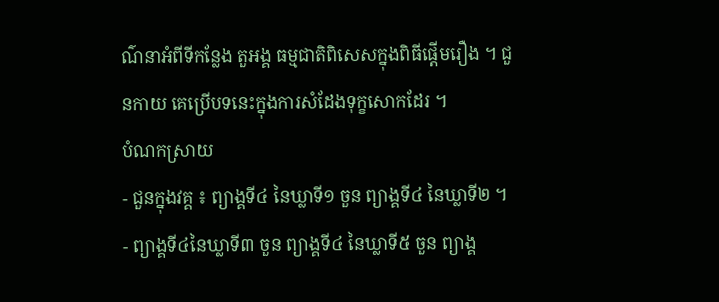ណ៌នាអំពីទីកន្លែង តួអង្គ ធម្មជាតិពិសេសក្នុងពិធីផ្តើមរឿង ។ ជួនកាយ គេប្រើបទនេះក្នុងការសំដែងទុក្ខសោកដែរ ។
បំណកស្រាយ
- ជួនក្នុងវគ្គ ៖ ព្យាង្គទី៤ នៃឃ្លាទី១ ចួន ព្យាង្គទី៤ នៃឃ្លាទី២ ។
- ព្យាង្គទី៤នៃឃ្លាទី៣ ចួន ព្យាង្គទី៤ នៃឃ្លាទី៥ ចួន ព្យាង្គ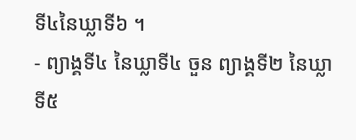ទី៤នៃឃ្លាទី៦ ។
- ព្យាង្គទី៤ នៃឃ្លាទី៤ ចួន ព្យាង្គទី២ នៃឃ្លាទី៥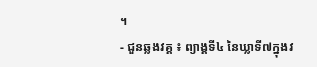។
- ជួនឆ្លងវគ្គ ៖ ព្យាង្គទី៤ នៃឃ្លាទី៧ក្នុងវ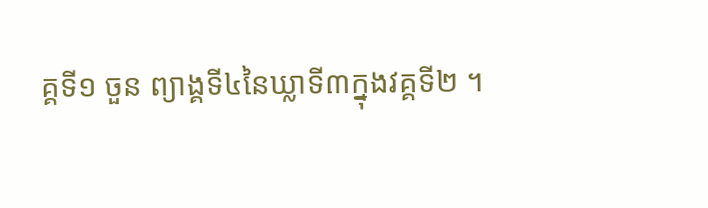គ្គទី១ ចួន ព្យាង្គទី៤នៃឃ្លាទី៣ក្នុងវគ្គទី២ ។